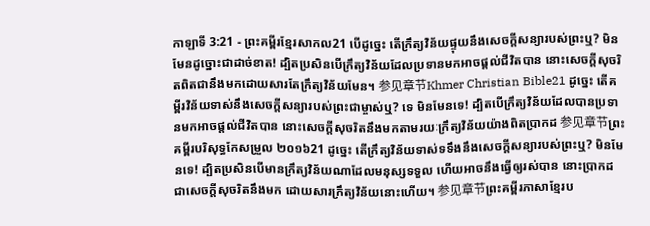កាឡាទី 3:21 - ព្រះគម្ពីរខ្មែរសាកល21 បើដូច្នេះ តើក្រឹត្យវិន័យផ្ទុយនឹងសេចក្ដីសន្យារបស់ព្រះឬ? មិនមែនដូច្នោះជាដាច់ខាត! ដ្បិតប្រសិនបើក្រឹត្យវិន័យដែលប្រទានមកអាចផ្ដល់ជីវិតបាន នោះសេចក្ដីសុចរិតពិតជានឹងមកដោយសារតែក្រឹត្យវិន័យមែន។ 参见章节Khmer Christian Bible21 ដូច្នេះ តើគម្ពីរវិន័យទាស់នឹងសេចក្ដីសន្យារបស់ព្រះជាម្ចាស់ឬ? ទេ មិនមែនទេ! ដ្បិតបើក្រឹត្យវិន័យដែលបានប្រទានមកអាចផ្ដល់ជីវិតបាន នោះសេចក្ដីសុចរិតនឹងមកតាមរយៈក្រឹត្យវិន័យយ៉ាងពិតប្រាកដ 参见章节ព្រះគម្ពីរបរិសុទ្ធកែសម្រួល ២០១៦21 ដូច្នេះ តើក្រឹត្យវិន័យទាស់ទទឹងនឹងសេចក្ដីសន្យារបស់ព្រះឬ? មិនមែនទេ! ដ្បិតប្រសិនបើមានក្រឹត្យវិន័យណាដែលមនុស្សទទួល ហើយអាចនឹងធ្វើឲ្យរស់បាន នោះប្រាកដជាសេចក្ដីសុចរិតនឹងមក ដោយសារក្រឹត្យវិន័យនោះហើយ។ 参见章节ព្រះគម្ពីរភាសាខ្មែរប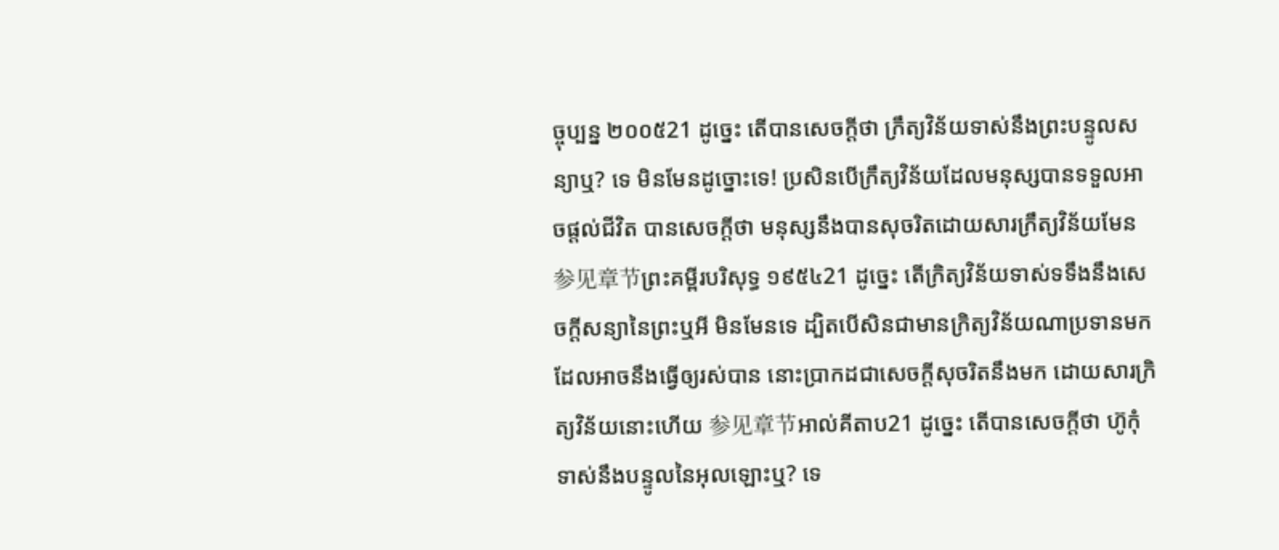ច្ចុប្បន្ន ២០០៥21 ដូច្នេះ តើបានសេចក្ដីថា ក្រឹត្យវិន័យទាស់នឹងព្រះបន្ទូលសន្យាឬ? ទេ មិនមែនដូច្នោះទេ! ប្រសិនបើក្រឹត្យវិន័យដែលមនុស្សបានទទួលអាចផ្ដល់ជីវិត បានសេចក្ដីថា មនុស្សនឹងបានសុចរិតដោយសារក្រឹត្យវិន័យមែន 参见章节ព្រះគម្ពីរបរិសុទ្ធ ១៩៥៤21 ដូច្នេះ តើក្រិត្យវិន័យទាស់ទទឹងនឹងសេចក្ដីសន្យានៃព្រះឬអី មិនមែនទេ ដ្បិតបើសិនជាមានក្រិត្យវិន័យណាប្រទានមក ដែលអាចនឹងធ្វើឲ្យរស់បាន នោះប្រាកដជាសេចក្ដីសុចរិតនឹងមក ដោយសារក្រិត្យវិន័យនោះហើយ 参见章节អាល់គីតាប21 ដូច្នេះ តើបានសេចក្ដីថា ហ៊ូកុំទាស់នឹងបន្ទូលនៃអុលឡោះឬ? ទេ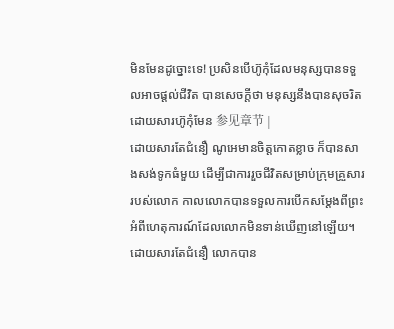មិនមែនដូច្នោះទេ! ប្រសិនបើហ៊ូកុំដែលមនុស្សបានទទួលអាចផ្ដល់ជីវិត បានសេចក្ដីថា មនុស្សនឹងបានសុចរិតដោយសារហ៊ូកុំមែន 参见章节 |
ដោយសារតែជំនឿ ណូអេមានចិត្តកោតខ្លាច ក៏បានសាងសង់ទូកធំមួយ ដើម្បីជាការរួចជីវិតសម្រាប់ក្រុមគ្រួសាររបស់លោក កាលលោកបានទទួលការបើកសម្ដែងពីព្រះ អំពីហេតុការណ៍ដែលលោកមិនទាន់ឃើញនៅឡើយ។ ដោយសារតែជំនឿ លោកបាន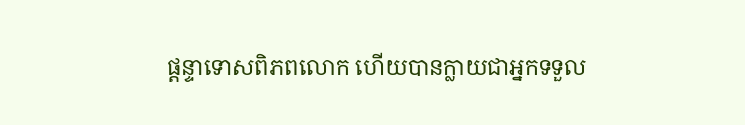ផ្ដន្ទាទោសពិភពលោក ហើយបានក្លាយជាអ្នកទទួល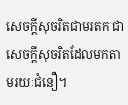សេចក្ដីសុចរិតជាមរតក ជាសេចក្ដីសុចរិតដែលមកតាមរយៈជំនឿ។